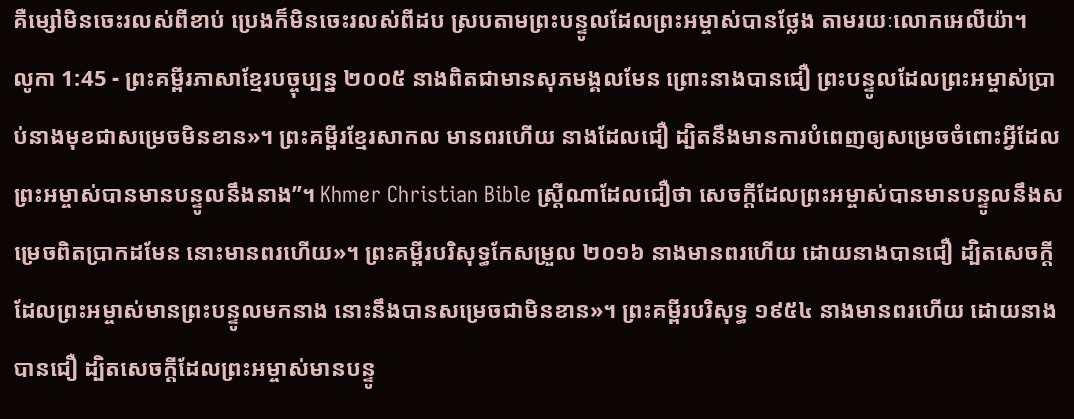គឺម្សៅមិនចេះរលស់ពីខាប់ ប្រេងក៏មិនចេះរលស់ពីដប ស្របតាមព្រះបន្ទូលដែលព្រះអម្ចាស់បានថ្លែង តាមរយៈលោកអេលីយ៉ា។
លូកា 1:45 - ព្រះគម្ពីរភាសាខ្មែរបច្ចុប្បន្ន ២០០៥ នាងពិតជាមានសុភមង្គលមែន ព្រោះនាងបានជឿ ព្រះបន្ទូលដែលព្រះអម្ចាស់ប្រាប់នាងមុខជាសម្រេចមិនខាន»។ ព្រះគម្ពីរខ្មែរសាកល មានពរហើយ នាងដែលជឿ ដ្បិតនឹងមានការបំពេញឲ្យសម្រេចចំពោះអ្វីដែលព្រះអម្ចាស់បានមានបន្ទូលនឹងនាង”។ Khmer Christian Bible ស្ដ្រីណាដែលជឿថា សេចក្ដីដែលព្រះអម្ចាស់បានមានបន្ទូលនឹងសម្រេចពិតប្រាកដមែន នោះមានពរហើយ»។ ព្រះគម្ពីរបរិសុទ្ធកែសម្រួល ២០១៦ នាងមានពរហើយ ដោយនាងបានជឿ ដ្បិតសេចក្តីដែលព្រះអម្ចាស់មានព្រះបន្ទូលមកនាង នោះនឹងបានសម្រេចជាមិនខាន»។ ព្រះគម្ពីរបរិសុទ្ធ ១៩៥៤ នាងមានពរហើយ ដោយនាងបានជឿ ដ្បិតសេចក្ដីដែលព្រះអម្ចាស់មានបន្ទូ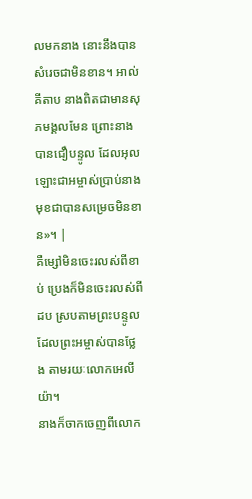លមកនាង នោះនឹងបានសំរេចជាមិនខាន។ អាល់គីតាប នាងពិតជាមានសុភមង្គលមែន ព្រោះនាងបានជឿបន្ទូល ដែលអុលឡោះជាអម្ចាស់ប្រាប់នាងមុខជាបានសម្រេចមិនខាន»។ |
គឺម្សៅមិនចេះរលស់ពីខាប់ ប្រេងក៏មិនចេះរលស់ពីដប ស្របតាមព្រះបន្ទូលដែលព្រះអម្ចាស់បានថ្លែង តាមរយៈលោកអេលីយ៉ា។
នាងក៏ចាកចេញពីលោក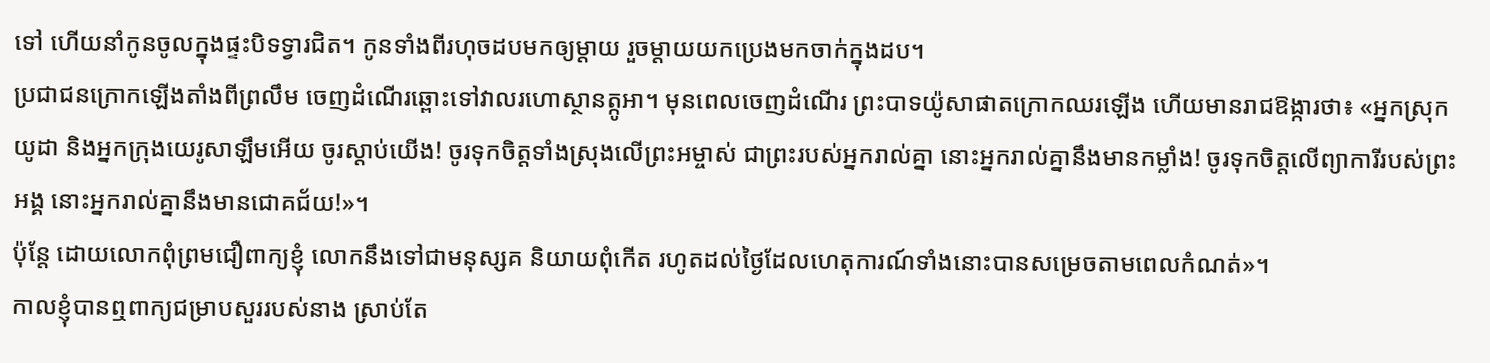ទៅ ហើយនាំកូនចូលក្នុងផ្ទះបិទទ្វារជិត។ កូនទាំងពីរហុចដបមកឲ្យម្ដាយ រួចម្ដាយយកប្រេងមកចាក់ក្នុងដប។
ប្រជាជនក្រោកឡើងតាំងពីព្រលឹម ចេញដំណើរឆ្ពោះទៅវាលរហោស្ថានត្កូអា។ មុនពេលចេញដំណើរ ព្រះបាទយ៉ូសាផាតក្រោកឈរឡើង ហើយមានរាជឱង្ការថា៖ «អ្នកស្រុកយូដា និងអ្នកក្រុងយេរូសាឡឹមអើយ ចូរស្ដាប់យើង! ចូរទុកចិត្តទាំងស្រុងលើព្រះអម្ចាស់ ជាព្រះរបស់អ្នករាល់គ្នា នោះអ្នករាល់គ្នានឹងមានកម្លាំង! ចូរទុកចិត្តលើព្យាការីរបស់ព្រះអង្គ នោះអ្នករាល់គ្នានឹងមានជោគជ័យ!»។
ប៉ុន្តែ ដោយលោកពុំព្រមជឿពាក្យខ្ញុំ លោកនឹងទៅជាមនុស្សគ និយាយពុំកើត រហូតដល់ថ្ងៃដែលហេតុការណ៍ទាំងនោះបានសម្រេចតាមពេលកំណត់»។
កាលខ្ញុំបានឮពាក្យជម្រាបសួររបស់នាង ស្រាប់តែ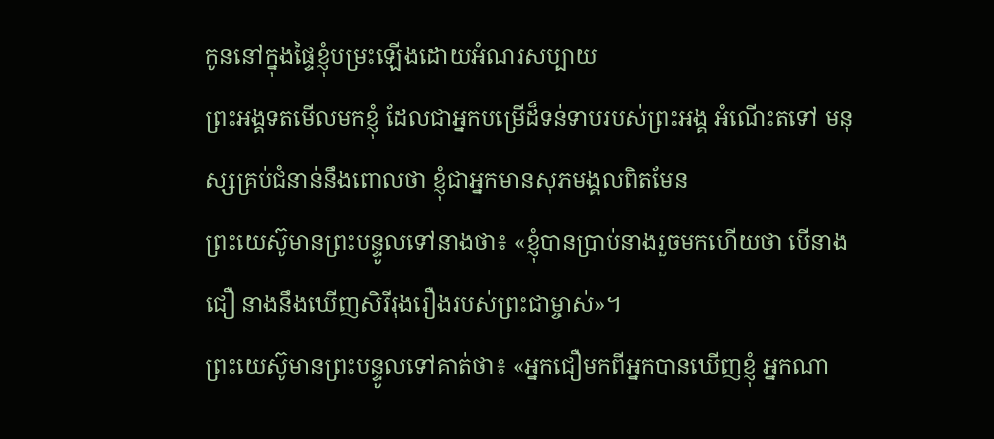កូននៅក្នុងផ្ទៃខ្ញុំបម្រះឡើងដោយអំណរសប្បាយ
ព្រះអង្គទតមើលមកខ្ញុំ ដែលជាអ្នកបម្រើដ៏ទន់ទាបរបស់ព្រះអង្គ អំណើះតទៅ មនុស្សគ្រប់ជំនាន់នឹងពោលថា ខ្ញុំជាអ្នកមានសុភមង្គលពិតមែន
ព្រះយេស៊ូមានព្រះបន្ទូលទៅនាងថា៖ «ខ្ញុំបានប្រាប់នាងរួចមកហើយថា បើនាងជឿ នាងនឹងឃើញសិរីរុងរឿងរបស់ព្រះជាម្ចាស់»។
ព្រះយេស៊ូមានព្រះបន្ទូលទៅគាត់ថា៖ «អ្នកជឿមកពីអ្នកបានឃើញខ្ញុំ អ្នកណា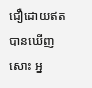ជឿដោយឥតបានឃើញសោះ អ្ន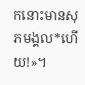កនោះមានសុភមង្គល*ហើយ!»។